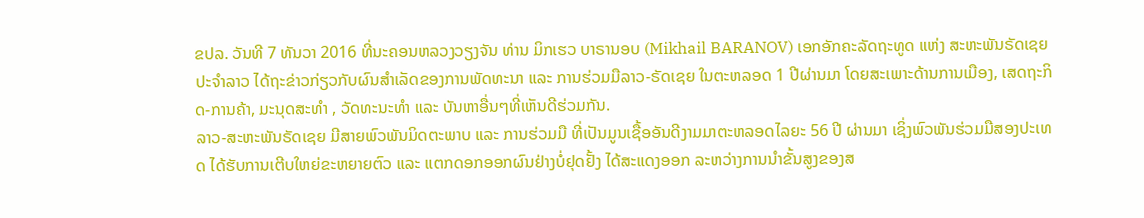ຂປລ. ວັນທີ 7 ທັນວາ 2016 ທີ່ນະຄອນຫລວງວຽງຈັນ ທ່ານ ມິກເຮວ ບາຣານອບ (Mikhail BARANOV) ເອກອັກຄະລັດຖະທູດ ແຫ່ງ ສະຫະພັນຣັດເຊຍ ປະຈຳລາວ ໄດ້ຖະຂ່າວກ່ຽວກັບຜົນສຳເລັດຂອງການພັດທະນາ ແລະ ການຮ່ວມມືລາວ-ຣັດເຊຍ ໃນຕະຫລອດ 1 ປີຜ່ານມາ ໂດຍສະເພາະດ້ານການເມືອງ, ເສດຖະກິດ-ການຄ້າ, ມະນຸດສະທຳ , ວັດທະນະທຳ ແລະ ບັນຫາອື່ນໆທີ່ເຫັນດີຮ່ວມກັນ.
ລາວ-ສະຫະພັນຣັດເຊຍ ມີສາຍພົວພັນມິດຕະພາບ ແລະ ການຮ່ວມມື ທີ່ເປັນມູນເຊື້ອອັນດີງາມມາຕະຫລອດໄລຍະ 56 ປີ ຜ່ານມາ ເຊິ່ງພົວພັນຮ່ວມມືສອງປະເທດ ໄດ້ຮັບການເຕີບໃຫຍ່ຂະຫຍາຍຕົວ ແລະ ແຕກດອກອອກຜົນຢ່າງບໍ່ຢຸດຢັ້ງ ໄດ້ສະແດງອອກ ລະຫວ່າງການນຳຂັ້ນສູງຂອງສ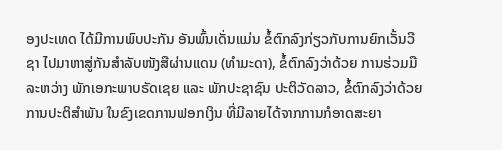ອງປະເທດ ໄດ້ມີການພົບປະກັນ ອັນພົ້ນເດັ່ນແມ່ນ ຂໍ້ຕົກລົງກ່ຽວກັບການຍົກເວັ້ນວີຊາ ໄປມາຫາສູ່ກັນສຳລັບໜັງສືຜ່ານແດນ (ທຳມະດາ), ຂໍ້ຕົກລົງວ່າດ້ວຍ ການຮ່ວມມືລະຫວ່າງ ພັກເອກະພາບຣັດເຊຍ ແລະ ພັກປະຊາຊົນ ປະຕິວັດລາວ, ຂໍ້ຕົກລົງວ່າດ້ວຍການປະຕິສຳພັນ ໃນຂົງເຂດການຟອກເງິນ ທີ່ມີລາຍໄດ້ຈາກການກໍອາດສະຍາ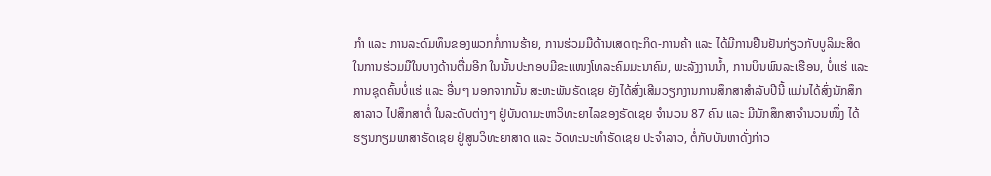ກຳ ແລະ ການລະດົມທຶນຂອງພວກກໍ່ການຮ້າຍ, ການຮ່ວມມືດ້ານເສດຖະກິດ-ການຄ້າ ແລະ ໄດ້ມີການຢືນຢັນກ່ຽວກັບບູລິມະສິດ ໃນການຮ່ວມມືໃນບາງດ້ານຕື່ມອີກ ໃນນັ້ນປະກອບມີຂະແໜງໂທລະຄົມມະນາຄົມ, ພະລັງງານນ້ຳ, ການບິນພົນລະເຮືອນ, ບໍ່ແຮ່ ແລະ ການຊຸດຄົ້ນບໍ່ແຮ່ ແລະ ອື່ນໆ ນອກຈາກນັ້ນ ສະຫະພັນຣັດເຊຍ ຍັງໄດ້ສົ່ງເສີມວຽກງານການສຶກສາສຳລັບປີນີ້ ແມ່ນໄດ້ສົ່ງນັກສຶກສາລາວ ໄປສຶກສາຕໍ່ ໃນລະດັບຕ່າງໆ ຢູ່ບັນດາມະຫາວິທະຍາໄລຂອງຣັດເຊຍ ຈຳນວນ 87 ຄົນ ແລະ ມີນັກສຶກສາຈຳນວນໜຶ່ງ ໄດ້ຮຽນກຽມພາສາຣັດເຊຍ ຢູ່ສູນວິທະຍາສາດ ແລະ ວັດທະນະທຳຣັດເຊຍ ປະຈຳລາວ, ຕໍ່ກັບບັນຫາດັ່ງກ່າວ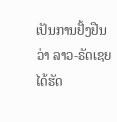ເປັນການຢັ້ງຢືນວ່າ ລາວ-ຣັດເຊຍ ໄດ້ຮັດ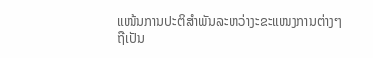ແໜ້ນການປະຕິສຳພັນລະຫວ່າງະຂະແໜງການຕ່າງໆ ຖືເປັນ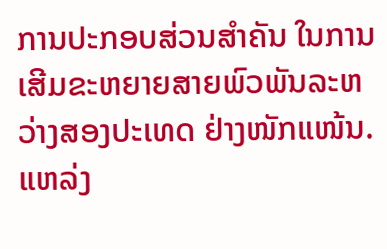ການປະກອບສ່ວນສຳຄັນ ໃນການເສີມຂະຫຍາຍສາຍພົວພັນລະຫວ່າງສອງປະເທດ ຢ່າງໜັກແໜ້ນ.
ແຫລ່ງ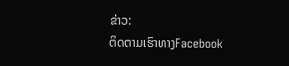ຂ່າວ:
ຕິດຕາມເຮົາທາງFacebook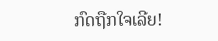ກົດຖືກໃຈເລີຍ!